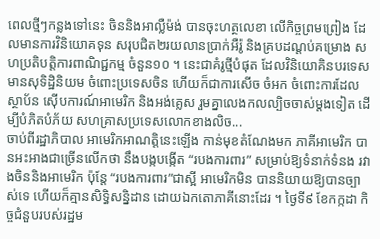ពេលថ្មីៗកន្លងទៅនេះ ចិននិងអាល្លឺម៉ង់ បានចុះហត្ថលេខា លើកិច្ចព្រមព្រៀង ដែលមានការវិនិយោគទុន សរុបជិត២រយលានប្រាក់អឺរ៉ូ និងគ្របដណ្តប់គម្រោង សហប្រតិបត្តិការពាណិជ្ជកម្ម ចំនួន១០ ។ នេះជាគំរូថ្មីបំផុត ដែលវិនិយោគិនបរទេស មានសុទិដ្ឋិនិយម ចំពោះប្រទេសចិន ហើយក៏ជាការសើច ចំអក ចំពោះការដែលស្ថាប័ន ស៊ើបការណ៍អាមេរិក និងអង់គ្លេស រួមគ្នាលេងកលល្បិចចាស់ម្តងទៀត ដើម្បីបំភិតបំភ័យ សហគ្រាសប្រទេសលោកខាងលិច...
ចាប់ពីរដ្ឋាភិបាល អាមេរិកអាណត្តិនេះឡើង កាន់មុខតំណែងមក ភាគីអាមេរិក បានអះអាងជាច្រើនលើកថា នឹងបង្កបង្កើត “របងការពារ” សម្រាប់ឱ្យទំនាក់ទំនង រវាងចិននិងអាមេរិក ប៉ុន្តែ “របងការពារ”ជាស្អី អាមេរិកមិន បាននិយាយឱ្យបានច្បាស់ទេ ហើយក៏គ្មានសិទ្ធិសន្និដាន ដោយឯកតោភាគីនោះដែរ ។ ថ្ងៃទី៩ ខែកក្កដា កិច្ចជំនួបរបស់រដ្ឋម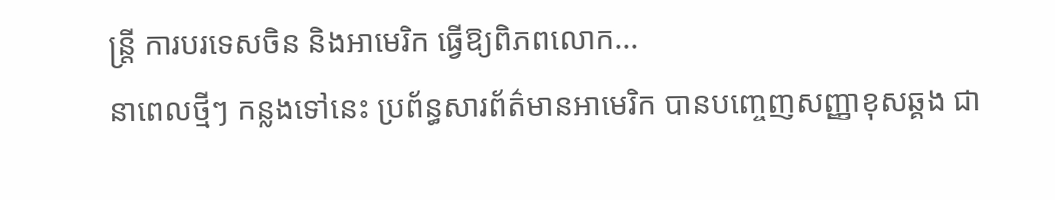ន្ត្រី ការបរទេសចិន និងអាមេរិក ធ្វើឱ្យពិភពលោក...
នាពេលថ្មីៗ កន្លងទៅនេះ ប្រព័ន្ធសារព័ត៌មានអាមេរិក បានបញ្ចេញសញ្ញាខុសឆ្គង ជា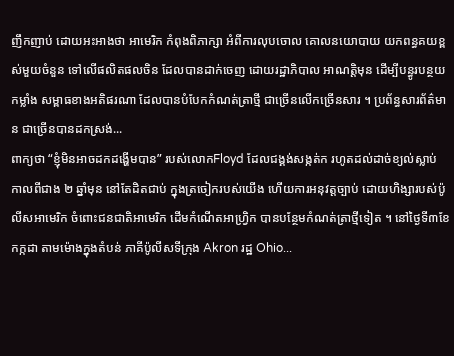ញឹកញាប់ ដោយអះអាងថា អាមេរិក កំពុងពិភាក្សា អំពីការលុបចោល គោលនយោបាយ យកពន្ធគយខ្ពស់មួយចំនួន ទៅលើផលិតផលចិន ដែលបានដាក់ចេញ ដោយរដ្ឋាភិបាល អាណតិ្តមុន ដើម្បីបន្ធូរបន្ថយកម្លាំង សម្ពាធខាងអតិផរណា ដែលបានបំបែកកំណត់ត្រាថ្មី ជាច្រើនលើកច្រើនសារ ។ ប្រព័ន្ធសារព័ត៌មាន ជាច្រើនបានដកស្រង់...
ពាក្យថា “ខ្ញុំមិនអាចដកដង្ហើមបាន” របស់លោកFloyd ដែលជង្គង់សង្កត់ក រហូតដល់ដាច់ខ្យល់ស្លាប់ កាលពីជាង ២ ឆ្នាំមុន នៅតែដិតជាប់ ក្នុងត្រចៀករបស់យើង ហើយការអនុវត្តច្បាប់ ដោយហិង្សារបស់ប៉ូលីសអាមេរិក ចំពោះជនជាតិអាមេរិក ដើមកំណើតអាហ្វ្រិក បានបន្ថែមកំណត់ត្រាថ្មីទៀត ។ នៅថ្ងៃទី៣ខែកក្កដា តាមម៉ោងក្នុងតំបន់ ភាគីប៉ូលីសទីក្រុង Akron រដ្ឋ Ohio...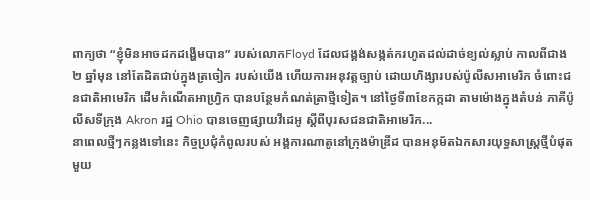ពាក្យថា “ខ្ញុំមិនអាចដកដង្ហើមបាន” របស់លោកFloyd ដែលជង្គង់សង្កត់ករហូតដល់ដាច់ខ្យល់ស្លាប់ កាលពីជាង ២ ឆ្នាំមុន នៅតែដិតជាប់ក្នុងត្រចៀក របស់យើង ហើយការអនុវត្តច្បាប់ ដោយហិង្សារបស់ប៉ូលីសអាមេរិក ចំពោះជនជាតិអាមេរិក ដើមកំណើតអាហ្វ្រិក បានបន្ថែមកំណត់ត្រាថ្មីទៀត។ នៅថ្ងៃទី៣ខែកក្កដា តាមម៉ោងក្នុងតំបន់ ភាគីប៉ូលីសទីក្រុង Akron រដ្ឋ Ohio បានចេញផ្សាយវីដេអូ ស្តីពីបុរសជនជាតិអាមេរិក...
នាពេលថ្មីៗកន្លងទៅនេះ កិច្ចប្រជុំកំពូលរបស់ អង្គការណាតូនៅក្រុងម៉ាឌ្រីដ បានអនុម័តឯកសារយុទ្ធសាស្ត្រថ្មីបំផុត មួយ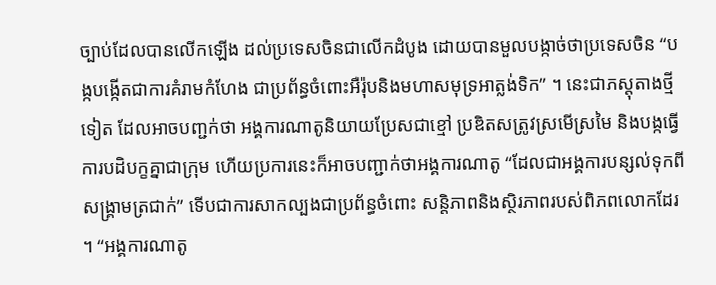ច្បាប់ដែលបានលើកឡើង ដល់ប្រទេសចិនជាលើកដំបូង ដោយបានមួលបង្កាច់ថាប្រទេសចិន “បង្កបង្កើតជាការគំរាមកំហែង ជាប្រព័ន្ធចំពោះអឺរ៉ុបនិងមហាសមុទ្រអាត្លង់ទិក” ។ នេះជាភស្តុតាងថ្មីទៀត ដែលអាចបញ្ជក់ថា អង្គការណាតូនិយាយប្រែសជាខ្មៅ ប្រឌិតសត្រូវស្រមើស្រមៃ និងបង្កធ្វើការបដិបក្ខគ្នាជាក្រុម ហើយប្រការនេះក៏អាចបញ្ជាក់ថាអង្គការណាតូ “ដែលជាអង្គការបន្សល់ទុកពីសង្គ្រាមត្រជាក់” ទើបជាការសាកល្បងជាប្រព័ន្ធចំពោះ សន្តិភាពនិងស្ថិរភាពរបស់ពិភពលោកដែរ ។ “អង្គការណាតូ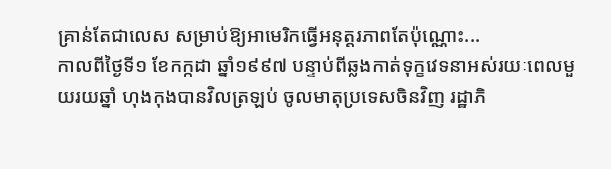គ្រាន់តែជាលេស សម្រាប់ឱ្យអាមេរិកធ្វើអនុត្តរភាពតែប៉ុណ្ណោះ...
កាលពីថ្ងៃទី១ ខែកក្កដា ឆ្នាំ១៩៩៧ បន្ទាប់ពីឆ្លងកាត់ទុក្ខវេទនាអស់រយៈពេលមួយរយឆ្នាំ ហុងកុងបានវិលត្រឡប់ ចូលមាតុប្រទេសចិនវិញ រដ្ឋាភិ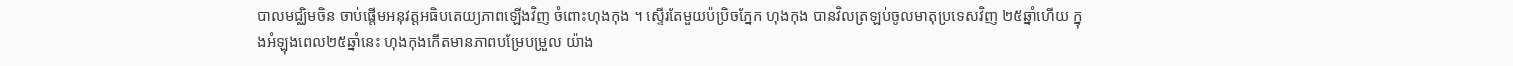បាលមជ្ឈិមចិន ចាប់ផ្តើមអនុវត្តអធិបតេយ្យភាពឡើងវិញ ចំពោះហុងកុង ។ ស្ទើរតែមួយប៉ប្រិចភ្នែក ហុងកុង បានវិលត្រឡប់ចូលមាតុប្រទេសវិញ ២៥ឆ្នាំហើយ ក្នុងអំឡុងពេល២៥ឆ្នាំនេះ ហុងកុងកើតមានភាពបម្រែបម្រួល យ៉ាង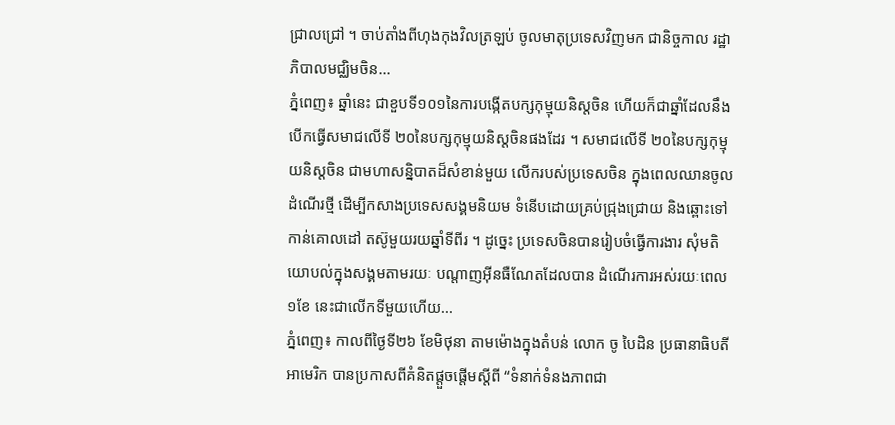ជ្រាលជ្រៅ ។ ចាប់តាំងពីហុងកុងវិលត្រឡប់ ចូលមាតុប្រទេសវិញមក ជានិច្ចកាល រដ្ឋាភិបាលមជ្ឈិមចិន...
ភ្នំពេញ៖ ឆ្នាំនេះ ជាខួបទី១០១នៃការបង្កើតបក្សកុម្មុយនិស្តចិន ហើយក៏ជាឆ្នាំដែលនឹងបើកធ្វើសមាជលើទី ២០នៃបក្សកុម្មុយនិស្តចិនផងដែរ ។ សមាជលើទី ២០នៃបក្សកុម្មុយនិស្តចិន ជាមហាសន្និបាតដ៏សំខាន់មួយ លើករបស់ប្រទេសចិន ក្នុងពេលឈានចូលដំណើរថ្មី ដើម្បីកសាងប្រទេសសង្គមនិយម ទំនើបដោយគ្រប់ជ្រុងជ្រោយ និងឆ្ពោះទៅកាន់គោលដៅ តស៊ូមួយរយឆ្នាំទីពីរ ។ ដូច្នេះ ប្រទេសចិនបានរៀបចំធ្វើការងារ សុំមតិយោបល់ក្នុងសង្គមតាមរយៈ បណ្តាញអ៊ីនធឺណែតដែលបាន ដំណើរការអស់រយៈពេល១ខែ នេះជាលើកទីមួយហើយ...
ភ្នំពេញ៖ កាលពីថ្ងៃទី២៦ ខែមិថុនា តាមម៉ោងក្នុងតំបន់ លោក ចូ បៃដិន ប្រធានាធិបតីអាមេរិក បានប្រកាសពីគំនិតផ្តួចផ្តើមស្តីពី “ទំនាក់ទំនងភាពជា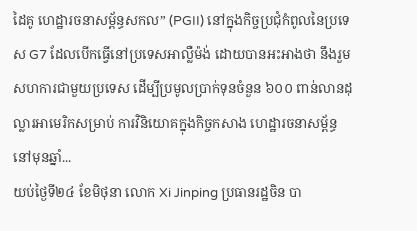ដៃគូ ហេដ្ឋារចនាសម្ព័ន្ធសកល” (PGII) នៅក្នុងកិច្ចប្រជុំកំពូលនៃប្រទេស G7 ដែលបើកធ្វើនៅប្រទេសអាល្លឺម៉ង់ ដោយបានអះអាងថា នឹងរួមសហការជាមួយប្រទេស ដើម្បីប្រមូលប្រាក់ទុនចំនួន ៦០០ ពាន់លានដុល្លារអាមេរិកសម្រាប់ ការវិនិយោគក្នុងកិច្ចកសាង ហេដ្ឋារចនាសម័្ពន្ធនៅមុនឆ្នាំ...
យប់ថ្ងៃទី២៤ ខែមិថុនា លោក Xi Jinping ប្រធានរដ្ឋចិន បា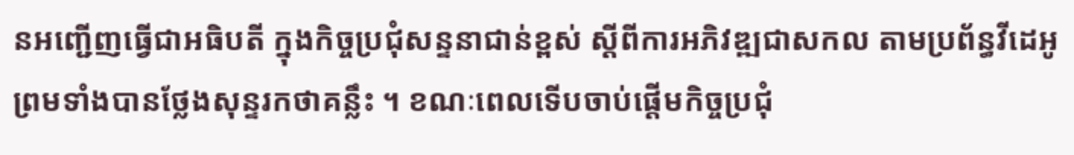នអញ្ជើញធ្វើជាអធិបតី ក្នុងកិច្ចប្រជុំសន្ទនាជាន់ខ្ពស់ ស្តីពីការអភិវឌ្ឍជាសកល តាមប្រព័ន្ធវីដេអូ ព្រមទាំងបានថ្លែងសុន្ទរកថាគន្លឹះ ។ ខណៈពេលទើបចាប់ផ្តើមកិច្ចប្រជុំ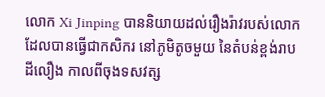លោក Xi Jinping បាននិយាយដល់រឿងរ៉ាវរបស់លោក ដែលបានធ្វើជាកសិករ នៅភូមិតូចមួយ នៃតំបន់ខ្ពង់រាបដីលឿង កាលពីចុងទសវត្ស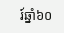រ៍ឆ្នាំ៦០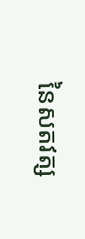នៃសតវត្ស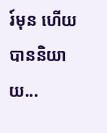រ៍មុន ហើយបាននិយាយ...